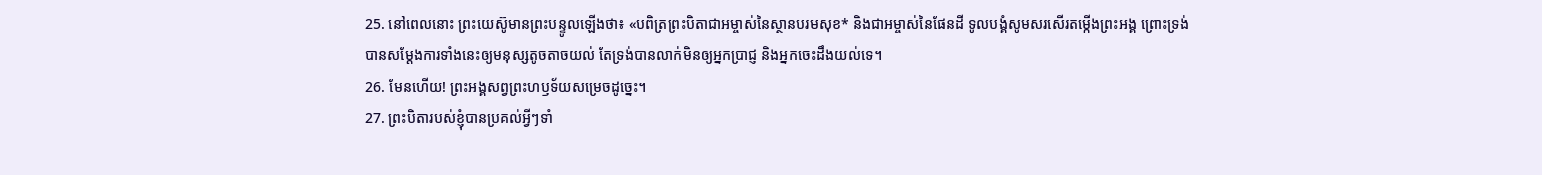25. នៅពេលនោះ ព្រះយេស៊ូមានព្រះបន្ទូលឡើងថា៖ «បពិត្រព្រះបិតាជាអម្ចាស់នៃស្ថានបរមសុខ* និងជាអម្ចាស់នៃផែនដី ទូលបង្គំសូមសរសើរតម្កើងព្រះអង្គ ព្រោះទ្រង់បានសម្តែងការទាំងនេះឲ្យមនុស្សតូចតាចយល់ តែទ្រង់បានលាក់មិនឲ្យអ្នកប្រាជ្ញ និងអ្នកចេះដឹងយល់ទេ។
26. មែនហើយ! ព្រះអង្គសព្វព្រះហឫទ័យសម្រេចដូច្នេះ។
27. ព្រះបិតារបស់ខ្ញុំបានប្រគល់អ្វីៗទាំ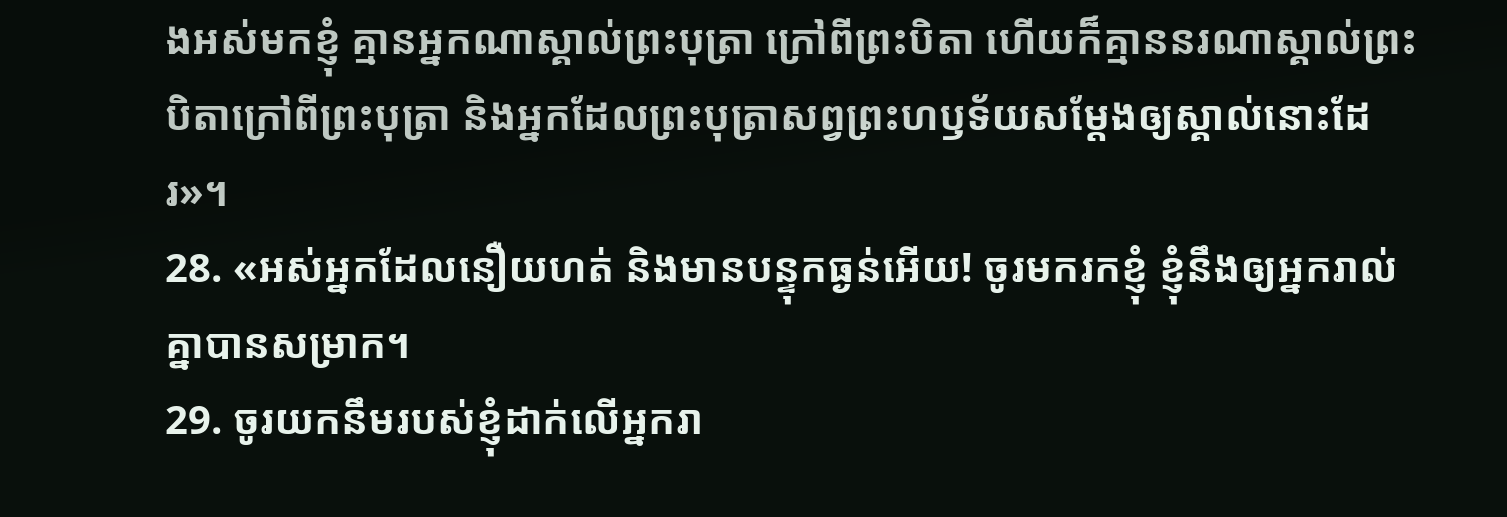ងអស់មកខ្ញុំ គ្មានអ្នកណាស្គាល់ព្រះបុត្រា ក្រៅពីព្រះបិតា ហើយក៏គ្មាននរណាស្គាល់ព្រះបិតាក្រៅពីព្រះបុត្រា និងអ្នកដែលព្រះបុត្រាសព្វព្រះហឫទ័យសម្តែងឲ្យស្គាល់នោះដែរ»។
28. «អស់អ្នកដែលនឿយហត់ និងមានបន្ទុកធ្ងន់អើយ! ចូរមករកខ្ញុំ ខ្ញុំនឹងឲ្យអ្នករាល់គ្នាបានសម្រាក។
29. ចូរយកនឹមរបស់ខ្ញុំដាក់លើអ្នករា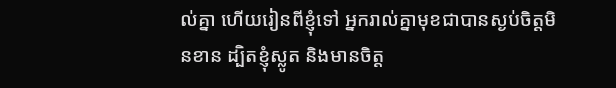ល់គ្នា ហើយរៀនពីខ្ញុំទៅ អ្នករាល់គ្នាមុខជាបានស្ងប់ចិត្តមិនខាន ដ្បិតខ្ញុំស្លូត និងមានចិត្ត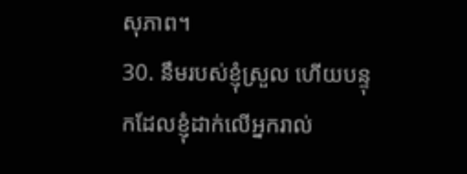សុភាព។
30. នឹមរបស់ខ្ញុំស្រួល ហើយបន្ទុកដែលខ្ញុំដាក់លើអ្នករាល់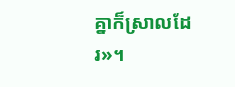គ្នាក៏ស្រាលដែរ»។